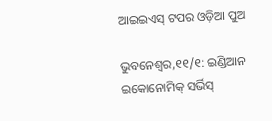ଆଇଇଏସ୍ ଟପର ଓଡ଼ିଆ ପୁଅ

ଭୁବନେଶ୍ୱର,୧୧/୧: ଇଣ୍ଡିଆନ ଇକୋନୋମିକ୍ ସର୍ଭିସ୍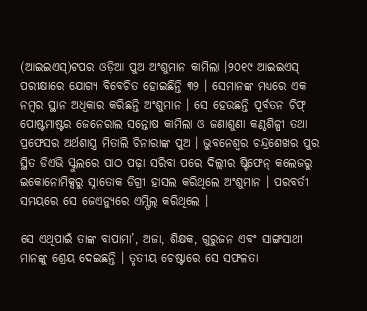(ଆଇଇଏସ୍)ଟପର ଓଡ଼ିଆ ପୁଅ ଅଂଶୁମାନ କାମିଲା ।୨୦୧୯ ଆଇଇଏସ୍ ପରୀକ୍ଷାରେ ଯୋଗ୍ୟ ବିବେଚିତ ହୋଇଛିନ୍ତି ୩୨ । ସେମାନଙ୍କ ମଧ୍ୟରେ ଏକ ନମ୍ବର ସ୍ଥାନ ଅଧିକାର କରିଛନ୍ତି ଅଂଶୁମାନ । ସେ ହେଉଛନ୍ତି ପୂର୍ବତନ ଚିଫ୍ ପୋଷ୍ଟମାଷ୍ଟର ଜେନେରାଲ ସନ୍ତୋଷ କାମିଲା ଓ ଜଣାଶୁଣା କଣ୍ଠଶିଳ୍ପୀ ତଥା ପ୍ରଫେସର ଅର୍ଥଶାସ୍ତ୍ର ମିତାଲି ଚିନାରାଙ୍କ ପୁଅ । ଭୁବନେଶ୍ୱର ଚନ୍ଦ୍ରଶେଖର ପୁର ସ୍ଥିତ ଡିଏଭି ସ୍କୁଲରେ ପାଠ ପଢ଼ା ସରିବା ପରେ ଦିଲ୍ଲୀର ଷ୍ଟିଫେନ୍ କଲେଜରୁ ଇକୋନୋମିକ୍ସରୁ ସ୍ନାତୋକ ଡିଗ୍ରୀ ହାସଲ କରିଥିଲେ ଅଂଶୁମାନ । ପରବର୍ତୀ ସମୟରେ ସେ ଜେଏନ୍ୟୁରେ ଏମ୍ଫିଲ୍ କରିଥିଲେ ।

ସେ ଏଥିପାଇଁ ତାଙ୍କ ବାପାମା’, ଅଜା, ଶିକ୍ଷକ, ଗୁରୁଜନ ଏବଂ ସାଙ୍ଗସାଥୀ ମାନଙ୍କୁ ଶ୍ରେୟ ଦେଇଛନ୍ତି । ତୃତୀୟ ଚେଷ୍ଟାରେ ସେ ସଫଳତା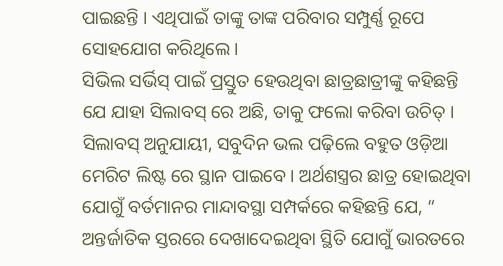ପାଇଛନ୍ତି । ଏଥିପାଇଁ ତାଙ୍କୁ ତାଙ୍କ ପରିବାର ସମ୍ପୁର୍ଣ୍ଣ ରୂପେ ସୋହଯୋଗ କରିଥିଲେ ।
ସିଭିଲ ସର୍ଭିସ୍ ପାଇଁ ପ୍ରସ୍ତୁତ ହେଉଥିବା ଛାତ୍ରଛାତ୍ରୀଙ୍କୁ କହିଛନ୍ତି ଯେ ଯାହା ସିଲାବସ୍ ରେ ଅଛି, ତାକୁ ଫଲୋ କରିବା ଉଚିତ୍ । ସିଲାବସ୍ ଅନୁଯାୟୀ, ସବୁଦିନ ଭଲ ପଢ଼ିଲେ ବହୁତ ଓଡ଼ିଆ ମେରିଟ ଲିଷ୍ଟ ରେ ସ୍ଥାନ ପାଇବେ । ଅର୍ଥଶସ୍ତ୍ରର ଛାତ୍ର ହୋଇଥିବା ଯୋଗୁଁ ବର୍ତମାନର ମାନ୍ଦାବସ୍ଥା ସମ୍ପର୍କରେ କହିଛନ୍ତି ଯେ, “ ଅନ୍ତର୍ଜାତିକ ସ୍ତରରେ ଦେଖାଦେଇଥିବା ସ୍ଥିତି ଯୋଗୁଁ ଭାରତରେ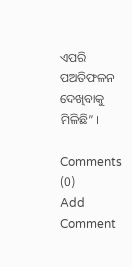ଏପରି ପଅତିଫଳନ ଦେଖିବାକୁ ମିଳିଛି” ।

Comments (0)
Add Comment